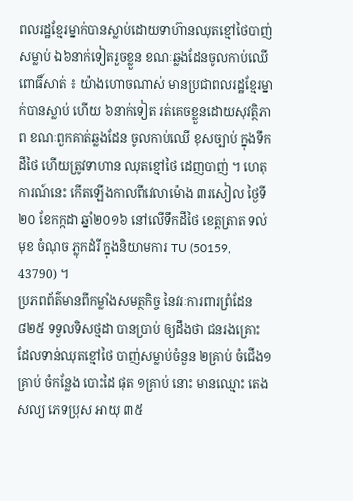ពលរដ្ឋខ្មែរម្នាក់បានស្លាប់ដោយទាហ៊ានឈុតខ្មៅថៃបាញ់សម្លាប់ ឯ៦នាក់ទៀតរួចខ្លួន ខណៈឆ្លងដែនចូលកាប់ឈើ
ពោធិ៍សាត់ ៖ យ៉ាងហោចណាស់ មានប្រជាពលរដ្ឋខ្មែរម្នាក់បានស្លាប់ ហើយ ៦នាក់ទៀត រត់គេចខ្លួនដោយសុវត្ថិភាព ខណៈពួកគាត់ឆ្លងដែន ចូលកាប់ឈើ ខុសច្បាប់ ក្នុងទឹកដីថៃ ហើយត្រូវទាហាន ឈុតខ្មៅថៃ ដេញបាញ់ ។ ហេតុការណ៍នេះ កើតឡើងកាលពីវេលាម៉ោង ៣រសៀល ថ្ងៃទី២០ ខែកក្កដា ឆ្នាំ២០១៦ នៅលើទឹកដីថៃ ខេត្តត្រាត ទល់មុខ ចំណុច ភ្លុកដំរី ក្នុងនិយាមការ TU (50159, 43790) ។
ប្រភពព័ត៌មានពីកម្លាំងសមត្ថកិច្ច នៃវរៈការពារព្រំដែន ៨២៥ ទទួលទិសថ្មដា បានប្រាប់ ឲ្យដឹងថា ជនរងគ្រោះ ដែលទាន់ឈុតខ្មៅថៃ បាញ់សម្លាប់ចំនួន ២គ្រាប់ ចំជើង១គ្រាប់ ចំកន្លែង បោះដៃ ផុត ១គ្រាប់ នោះ មានឈ្មោះ តេង សល្យ ភេទប្រុស អាយុ ៣៥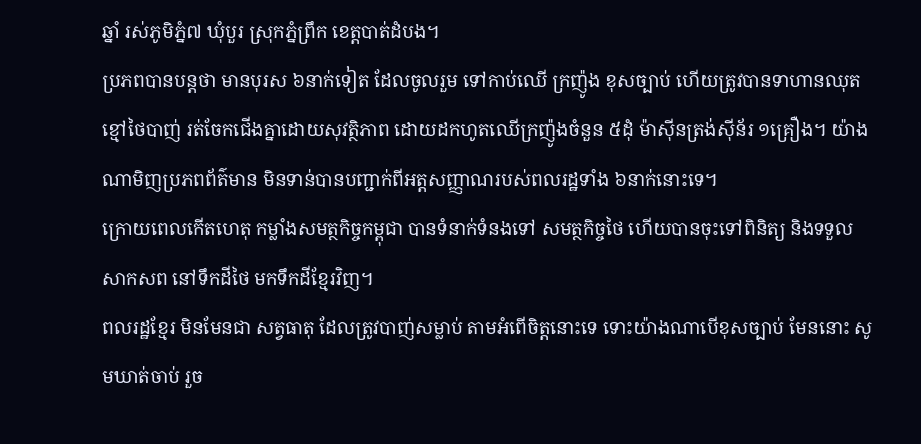ឆ្នាំ រស់ភូមិភ្នំ៧ ឃុំបួរ ស្រុកភ្នំព្រឹក ខេត្តបាត់ដំបង។
ប្រភពបានបន្តថា មានបុរស ៦នាក់ទៀត ដែលចូលរួម ទៅកាប់ឈើ ក្រញ៉ូង ខុសច្បាប់ ហើយត្រូវបានទាហានឈុតខ្មៅថៃបាញ់ រត់ចែកជើងគ្នាដោយសុវត្ថិភាព ដោយដកហូតឈើក្រញ៉ូងចំនួន ៥ដុំ ម៉ាស៊ីនត្រង់ស៊ីន័រ ១គ្រឿង។ យ៉ាងណាមិញប្រភពព័ត៌មាន មិនទាន់បានបញ្ជាក់ពីអត្តសញ្ញាណរបស់ពលរដ្ឋទាំង ៦នាក់នោះទេ។
ក្រោយពេលកើតហេតុ កម្លាំងសមត្ថកិច្ចកម្ពុជា បានទំនាក់ទំនងទៅ សមត្ថកិច្ចថៃ ហើយបានចុះទៅពិនិត្យ និងទទួលសាកសព នៅទឹកដីថៃ មកទឹកដីខ្មែរវិញ។
ពលរដ្ឋខ្មែរ មិនមែនជា សត្វធាតុ ដែលត្រូវបាញ់សម្លាប់ តាមអំពើចិត្តនោះទេ ទោះយ៉ាងណាបើខុសច្បាប់ មែននោះ សូមឃាត់ចាប់ រួច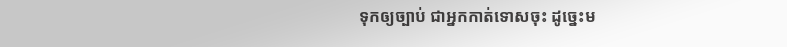ទុកឲ្យច្បាប់ ជាអ្នកកាត់ទោសចុះ ដូច្នេះម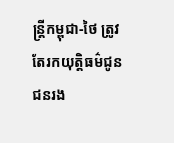ន្រ្តីកម្ពុជា-ថៃ ត្រូវតែរកយុត្តិធម៌ជូនជនរង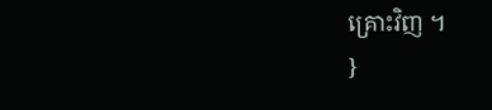គ្រោះវិញ ។
}